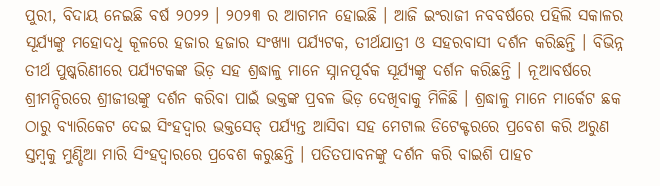ପୁରୀ, ବିଦାୟ ନେଇଛି ବର୍ଷ ୨୦୨୨ । ୨୦୨୩ ର ଆଗମନ ହୋଇଛି । ଆଜି ଇଂରାଜୀ ନବବର୍ଷରେ ପହିଲି ସକାଳର ସୂର୍ଯ୍ୟଙ୍କୁ ମହୋଦଧି କୂଳରେ ହଜାର ହଜାର ସଂଖ୍ୟା ପର୍ଯ୍ୟଟକ, ତୀର୍ଥଯାତ୍ରୀ ଓ ସହରବାସୀ ଦର୍ଶନ କରିଛନ୍ତି । ବିଭିନ୍ନ ତୀର୍ଥ ପୁଷ୍କରିଣୀରେ ପର୍ଯ୍ୟଟକଙ୍କ ଭିଡ଼ ସହ ଶ୍ରଦ୍ଧାଳୁ ମାନେ ସ୍ନାନପୂର୍ବକ ସୂର୍ଯ୍ୟଙ୍କୁ ଦର୍ଶନ କରିଛନ୍ତି । ନୂଆବର୍ଷରେ ଶ୍ରୀମନ୍ଦିରରେ ଶ୍ରୀଜୀଉଙ୍କୁ ଦର୍ଶନ କରିବା ପାଇଁ ଭକ୍ତଙ୍କ ପ୍ରବଳ ଭିଡ଼ ଦେଖିବାକୁ ମିଳିଛି । ଶ୍ରଦ୍ଧାଳୁ ମାନେ ମାର୍କେଟ ଛକ ଠାରୁ ବ୍ୟାରିକେଟ ଦେଇ ସିଂହଦ୍ଵାର ଭକ୍ତସେଡ୍ ପର୍ଯ୍ୟନ୍ତ ଆସିବା ସହ ମେଟାଲ ଡିଟେକ୍ଟରରେ ପ୍ରବେଶ କରି ଅରୁଣ ସ୍ତମ୍ବକୁ ମୁଣ୍ଡିଆ ମାରି ସିଂହଦ୍ଵାରରେ ପ୍ରବେଶ କରୁଛନ୍ତି । ପତିତପାବନଙ୍କୁ ଦର୍ଶନ କରି ବାଇଶି ପାହଚ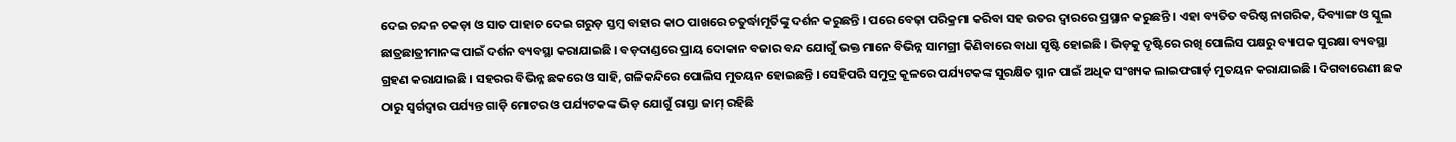ଦେଇ ଚନ୍ଦନ ଚକଡ଼ା ଓ ସାତ ପାହାଚ ଦେଇ ଗରୁଡ଼ ସ୍ତମ୍ବ ବାହାର କାଠ ପାଖରେ ଚତୁର୍ଦ୍ଧାମୂର୍ତିଙ୍କୁ ଦର୍ଶନ କରୁଛନ୍ତି । ପରେ ବେଢ଼ା ପରିକ୍ରମା କରିବା ସହ ଉତର ଦ୍ଵାରରେ ପ୍ରସ୍ଥାନ କରୁଛନ୍ତି । ଏହା ବ୍ୟତିତ ବରିଷ୍ଠ ନାଗରିକ, ଦିବ୍ୟାଙ୍ଗ ଓ ସ୍କୁଲ ଛାତ୍ରଛାତ୍ରୀମାନଙ୍କ ପାଇଁ ଦର୍ଶନ ବ୍ୟବସ୍ଥା କରାଯାଇଛି । ବଡ଼ଦାଣ୍ଡରେ ପ୍ରାୟ ଦୋକାନ ବଜାର ବନ୍ଦ ଯୋଗୁଁ ଭକ୍ତ ମାନେ ବିଭିନ୍ନ ସାମଗ୍ରୀ କିଣିବାରେ ବାଧା ସୃଷ୍ଟି ହୋଇଛି । ଭିଡ଼କୁ ଦୃଷ୍ଟିରେ ରଖି ପୋଲିସ ପକ୍ଷରୁ ବ୍ୟାପକ ସୁରକ୍ଷା ବ୍ୟବସ୍ଥା ଗ୍ରହଣ କରାଯାଇଛି । ସହରର ବିଭିନ୍ନ ଛକରେ ଓ ସାହି, ଗଳିକନ୍ଦିରେ ପୋଲିସ ମୁତୟନ ହୋଇଛନ୍ତି । ସେହିପରି ସମୁଦ୍ର କୂଳରେ ପର୍ଯ୍ୟଟକଙ୍କ ସୁରକ୍ଷିତ ସ୍ନାନ ପାଇଁ ଅଧିକ ସଂଖ୍ୟକ ଲାଇଫଗାର୍ଡ଼ ମୁତୟନ କରାଯାଇଛି । ଦିଗବାରେଣୀ ଛକ ଠାରୁ ସ୍ଵର୍ଗଦ୍ଵାର ପର୍ଯ୍ୟନ୍ତ ଗାଡ଼ି ମୋଟର ଓ ପର୍ଯ୍ୟଟକଙ୍କ ଭିଡ଼ ଯୋଗୁଁ ରାସ୍ତା ଜାମ୍ ରହିଛି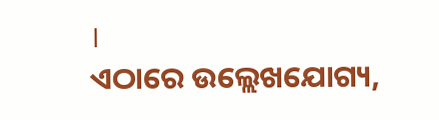।
ଏଠାରେ ଉଲ୍ଲେଖଯୋଗ୍ୟ,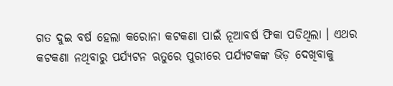ଗତ ଦୁଇ ବର୍ଷ ହେଲା କରୋନା କଟକଣା ପାଇଁ ନୂଆବର୍ଷ ଫିକା ପଡିଥିଲା । ଏଥର କଟକଣା ନଥିବାରୁ ପର୍ଯ୍ୟଟନ ଋତୁରେ ପୁରୀରେ ପର୍ଯ୍ୟଟକଙ୍କ ଭିଡ଼ ଦେଖିବାକୁ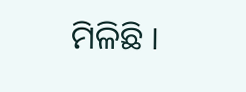ମିଳିଛି ।